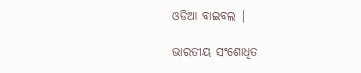ଓଡିଆ ବାଇବଲ |

ଭାରତୀୟ ସଂଶୋଧିତ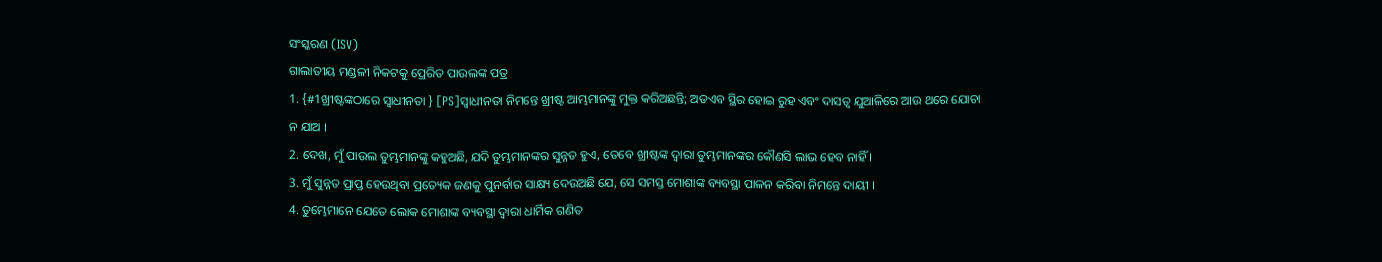ସଂସ୍କରଣ (ISV)
ଗାଲାତୀୟ ମଣ୍ଡଳୀ ନିକଟକୁ ପ୍ରେରିତ ପାଉଲଙ୍କ ପତ୍ର
1. {#1ଖ୍ରୀଷ୍ଟଙ୍କଠାରେ ସ୍ୱାଧୀନତା } [PS]ସ୍ୱାଧୀନତା ନିମନ୍ତେ ଖ୍ରୀଷ୍ଟ ଆମ୍ଭମାନଙ୍କୁ ମୁକ୍ତ କରିଅଛନ୍ତି; ଅତଏବ ସ୍ଥିର ହୋଇ ରୁହ ଏବଂ ଦାସତ୍ୱ ଯୁଆଳିରେ ଆଉ ଥରେ ଯୋଚା ନ ଯାଅ ।
2. ଦେଖ, ମୁଁ ପାଉଲ ତୁମ୍ଭମାନଙ୍କୁ କହୁଅଛି, ଯଦି ତୁମ୍ଭମାନଙ୍କର ସୁନ୍ନତ ହୁଏ, ତେବେ ଖ୍ରୀଷ୍ଟଙ୍କ ଦ୍ୱାରା ତୁମ୍ଭମାନଙ୍କର କୌଣସି ଲାଭ ହେବ ନାହିଁ ।
3. ମୁଁ ସୁନ୍ନତ ପ୍ରାପ୍ତ ହେଉଥିବା ପ୍ରତ୍ୟେକ ଜଣକୁ ପୁନର୍ବାର ସାକ୍ଷ୍ୟ ଦେଉଅଛି ଯେ, ସେ ସମସ୍ତ ମୋଶାଙ୍କ ବ୍ୟବସ୍ଥା ପାଳନ କରିବା ନିମନ୍ତେ ଦାୟୀ ।
4. ତୁମ୍ଭେମାନେ ଯେତେ ଲୋକ ମୋଶାଙ୍କ ବ୍ୟବସ୍ଥା ଦ୍ୱାରା ଧାର୍ମିକ ଗଣିତ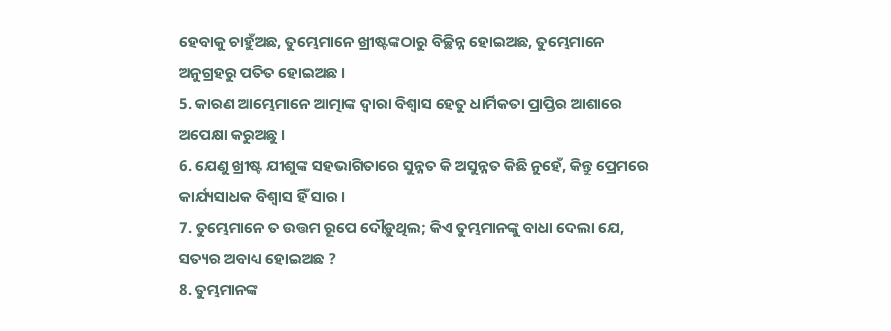ହେବାକୁ ଚାହୁଁଅଛ, ତୁମ୍ଭେମାନେ ଖ୍ରୀଷ୍ଟଙ୍କଠାରୁ ବିଚ୍ଛିନ୍ନ ହୋଇଅଛ, ତୁମ୍ଭେମାନେ ଅନୁଗ୍ରହରୁ ପତିତ ହୋଇଅଛ ।
5. କାରଣ ଆମ୍ଭେମାନେ ଆତ୍ମାଙ୍କ ଦ୍ୱାରା ବିଶ୍ୱାସ ହେତୁ ଧାର୍ମିକତା ପ୍ରାପ୍ତିର ଆଶାରେ ଅପେକ୍ଷା କରୁଅଛୁ ।
6. ଯେଣୁ ଖ୍ରୀଷ୍ଟ ଯୀଶୁଙ୍କ ସହଭାଗିତାରେ ସୁନ୍ନତ କି ଅସୁନ୍ନତ କିଛି ନୁହେଁ, କିନ୍ତୁ ପ୍ରେମରେ କାର୍ଯ୍ୟସାଧକ ବିଶ୍ୱାସ ହିଁ ସାର ।
7. ତୁମ୍ଭେମାନେ ତ ଉତ୍ତମ ରୂପେ ଦୌଡ଼ୁଥିଲ; କିଏ ତୁମ୍ଭମାନଙ୍କୁ ବାଧା ଦେଲା ଯେ, ସତ୍ୟର ଅବାଧ୍ୟ ହୋଇଅଛ ?
8. ତୁମ୍ଭମାନଙ୍କ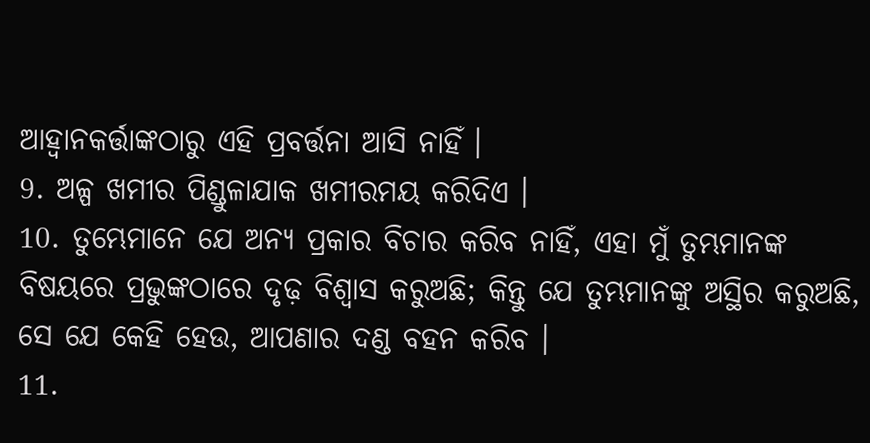ଆହ୍ୱାନକର୍ତ୍ତାଙ୍କଠାରୁ ଏହି ପ୍ରବର୍ତ୍ତନା ଆସି ନାହିଁ ।
9. ଅଳ୍ପ ଖମୀର ପିଣ୍ଡୁଳାଯାକ ଖମୀରମୟ କରିଦିଏ ।
10. ତୁମ୍ଭେମାନେ ଯେ ଅନ୍ୟ ପ୍ରକାର ବିଚାର କରିବ ନାହିଁ, ଏହା ମୁଁ ତୁମ୍ଭମାନଙ୍କ ବିଷୟରେ ପ୍ରଭୁଙ୍କଠାରେ ଦୃଢ଼ ବିଶ୍ୱାସ କରୁଅଛି; କିନ୍ତୁ ଯେ ତୁମ୍ଭମାନଙ୍କୁ ଅସ୍ଥିର କରୁଅଛି, ସେ ଯେ କେହି ହେଉ, ଆପଣାର ଦଣ୍ଡ ବହନ କରିବ ।
11.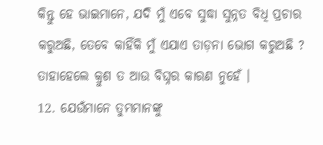କିନ୍ତୁ ହେ ଭାଇମାନେ, ଯଦି ମୁଁ ଏବେ ସୁଦ୍ଧା ସୁନ୍ନତ ବିଧି ପ୍ରଚାର କରୁଅଛି, ତେବେ କାହିଁକି ମୁଁ ଏଯାଏ ତାଡ଼ନା ଭୋଗ କରୁଅଛି ? ତାହାହେଲେ କ୍ରୁଶ ତ ଆଉ ବିଘ୍ନର କାରଣ ନୁହେଁ ।
12. ଯେଉଁମାନେ ତୁମ୍ଭମାନଙ୍କୁ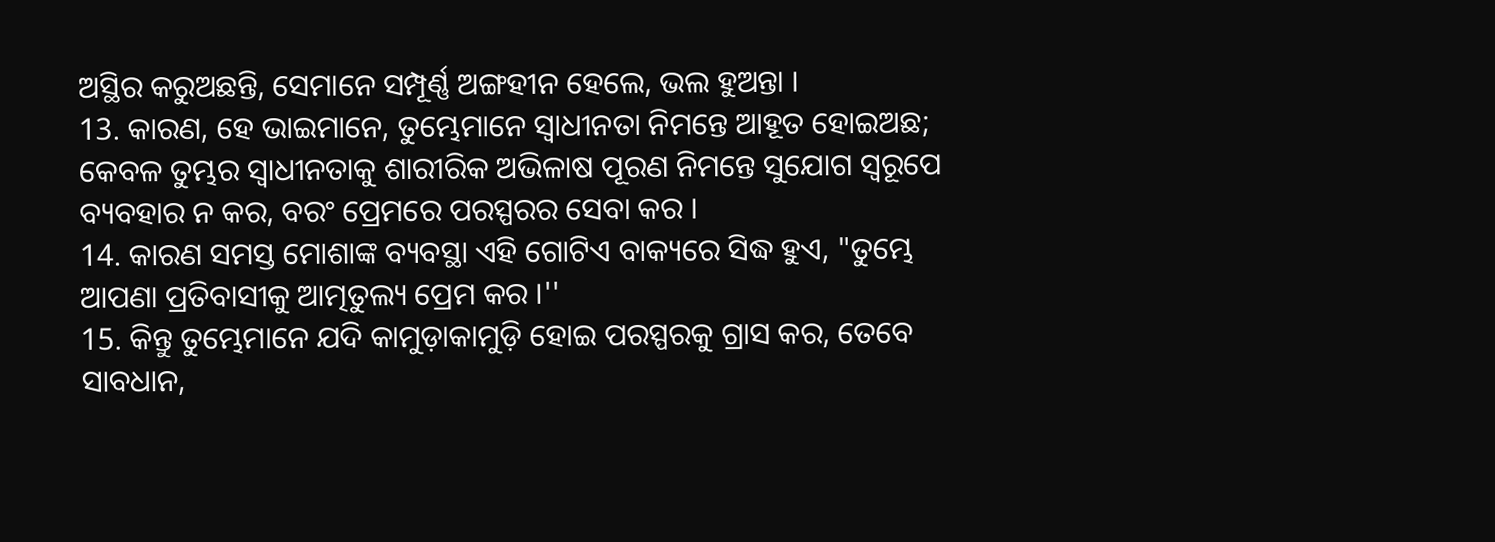ଅସ୍ଥିର କରୁଅଛନ୍ତି, ସେମାନେ ସମ୍ପୂର୍ଣ୍ଣ ଅଙ୍ଗହୀନ ହେଲେ, ଭଲ ହୁଅନ୍ତା ।
13. କାରଣ, ହେ ଭାଇମାନେ, ତୁମ୍ଭେମାନେ ସ୍ୱାଧୀନତା ନିମନ୍ତେ ଆହୂତ ହୋଇଅଛ; କେବଳ ତୁମ୍ଭର ସ୍ୱାଧୀନତାକୁ ଶାରୀରିକ ଅଭିଳାଷ ପୂରଣ ନିମନ୍ତେ ସୁଯୋଗ ସ୍ୱରୂପେ ବ୍ୟବହାର ନ କର, ବରଂ ପ୍ରେମରେ ପରସ୍ପରର ସେବା କର ।
14. କାରଣ ସମସ୍ତ ମୋଶାଙ୍କ ବ୍ୟବସ୍ଥା ଏହି ଗୋଟିଏ ବାକ୍ୟରେ ସିଦ୍ଧ ହୁଏ, "ତୁମ୍ଭେ ଆପଣା ପ୍ରତିବାସୀକୁ ଆତ୍ମତୁଲ୍ୟ ପ୍ରେମ କର ।''
15. କିନ୍ତୁ ତୁମ୍ଭେମାନେ ଯଦି କାମୁଡ଼ାକାମୁଡ଼ି ହୋଇ ପରସ୍ପରକୁ ଗ୍ରାସ କର, ତେବେ ସାବଧାନ,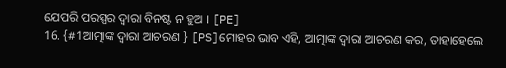ଯେପରି ପରସ୍ପର ଦ୍ୱାରା ବିନଷ୍ଟ ନ ହୁଅ । [PE]
16. {#1ଆତ୍ମାଙ୍କ ଦ୍ୱାରା ଆଚରଣ } [PS]ମୋହର ଭାବ ଏହି, ଆତ୍ମାଙ୍କ ଦ୍ୱାରା ଆଚରଣ କର, ତାହାହେଲେ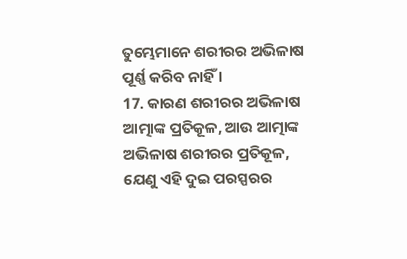ତୁମ୍ଭେମାନେ ଶରୀରର ଅଭିଳାଷ ପୂର୍ଣ୍ଣ କରିବ ନାହିଁ ।
17. କାରଣ ଶରୀରର ଅଭିଳାଷ ଆତ୍ମାଙ୍କ ପ୍ରତିକୂଳ, ଆଉ ଆତ୍ମାଙ୍କ ଅଭିଳାଷ ଶରୀରର ପ୍ରତିକୂଳ, ଯେଣୁ ଏହି ଦୁଇ ପରସ୍ପରର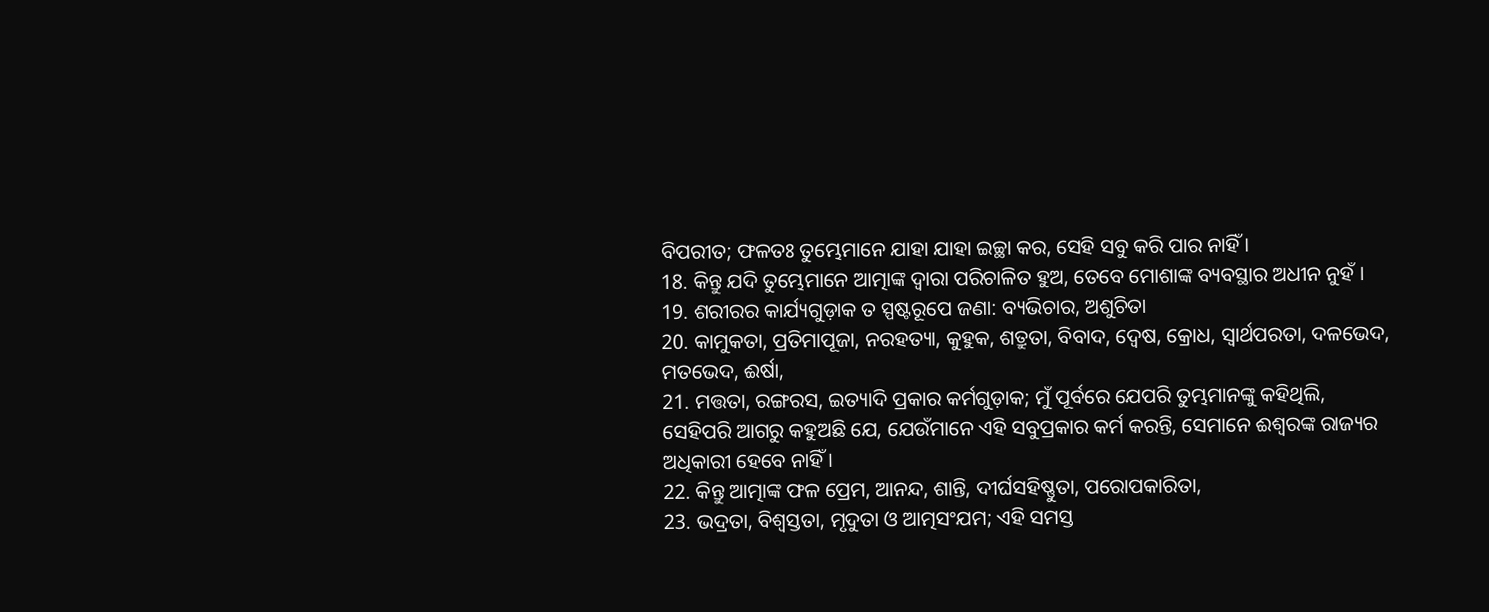ବିପରୀତ; ଫଳତଃ ତୁମ୍ଭେମାନେ ଯାହା ଯାହା ଇଚ୍ଛା କର, ସେହି ସବୁ କରି ପାର ନାହିଁ ।
18. କିନ୍ତୁ ଯଦି ତୁମ୍ଭେମାନେ ଆତ୍ମାଙ୍କ ଦ୍ୱାରା ପରିଚାଳିତ ହୁଅ, ତେବେ ମୋଶାଙ୍କ ବ୍ୟବସ୍ଥାର ଅଧୀନ ନୁହଁ ।
19. ଶରୀରର କାର୍ଯ୍ୟଗୁଡ଼ାକ ତ ସ୍ପଷ୍ଟରୂପେ ଜଣା: ବ୍ୟଭିଚାର, ଅଶୁଚିତା
20. କାମୁକତା, ପ୍ରତିମାପୂଜା, ନରହତ୍ୟା, କୁହୁକ, ଶତ୍ରୁତା, ବିବାଦ, ଦ୍ୱେଷ, କ୍ରୋଧ, ସ୍ୱାର୍ଥପରତା, ଦଳଭେଦ, ମତଭେଦ, ଈର୍ଷା,
21. ମତ୍ତତା, ରଙ୍ଗରସ, ଇତ୍ୟାଦି ପ୍ରକାର କର୍ମଗୁଡ଼ାକ; ମୁଁ ପୂର୍ବରେ ଯେପରି ତୁମ୍ଭମାନଙ୍କୁ କହିଥିଲି, ସେହିପରି ଆଗରୁ କହୁଅଛି ଯେ, ଯେଉଁମାନେ ଏହି ସବୁପ୍ରକାର କର୍ମ କରନ୍ତି, ସେମାନେ ଈଶ୍ୱରଙ୍କ ରାଜ୍ୟର ଅଧିକାରୀ ହେବେ ନାହିଁ ।
22. କିନ୍ତୁ ଆତ୍ମାଙ୍କ ଫଳ ପ୍ରେମ, ଆନନ୍ଦ, ଶାନ୍ତି, ଦୀର୍ଘସହିଷ୍ଣୁତା, ପରୋପକାରିତା,
23. ଭଦ୍ରତା, ବିଶ୍ୱସ୍ତତା, ମୃଦୁତା ଓ ଆତ୍ମସଂଯମ; ଏହି ସମସ୍ତ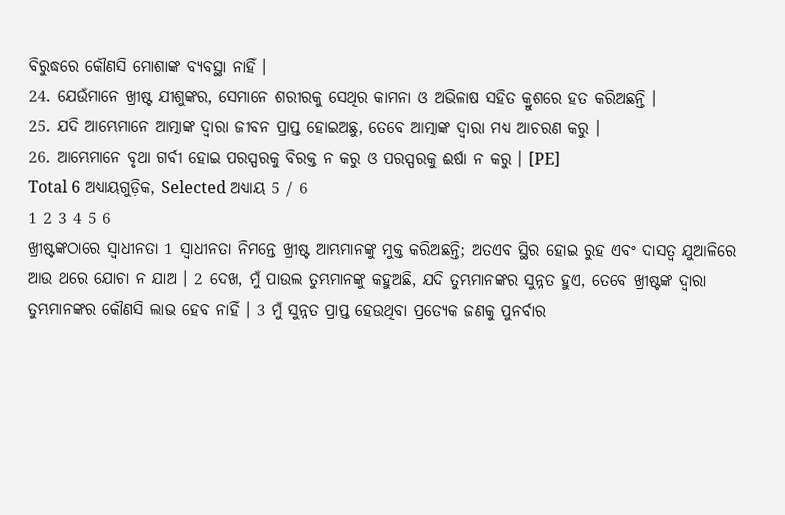ବିରୁଦ୍ଧରେ କୌଣସି ମୋଶାଙ୍କ ବ୍ୟବସ୍ଥା ନାହିଁ ।
24. ଯେଉଁମାନେ ଖ୍ରୀଷ୍ଟ ଯୀଶୁଙ୍କର, ସେମାନେ ଶରୀରକୁ ସେଥିର କାମନା ଓ ଅଭିଳାଷ ସହିତ କ୍ରୁଶରେ ହତ କରିଅଛନ୍ତି ।
25. ଯଦି ଆମ୍ଭେମାନେ ଆତ୍ମାଙ୍କ ଦ୍ୱାରା ଜୀବନ ପ୍ରାପ୍ତ ହୋଇଅଛୁ, ତେବେ ଆତ୍ମାଙ୍କ ଦ୍ୱାରା ମଧ୍ୟ ଆଚରଣ କରୁ ।
26. ଆମ୍ଭେମାନେ ବୃଥା ଗର୍ବୀ ହୋଇ ପରସ୍ପରକୁ ବିରକ୍ତ ନ କରୁ ଓ ପରସ୍ପରକୁ ଈର୍ଷା ନ କରୁ । [PE]
Total 6 ଅଧ୍ୟାୟଗୁଡ଼ିକ, Selected ଅଧ୍ୟାୟ 5 / 6
1 2 3 4 5 6
ଖ୍ରୀଷ୍ଟଙ୍କଠାରେ ସ୍ୱାଧୀନତା 1 ସ୍ୱାଧୀନତା ନିମନ୍ତେ ଖ୍ରୀଷ୍ଟ ଆମ୍ଭମାନଙ୍କୁ ମୁକ୍ତ କରିଅଛନ୍ତି; ଅତଏବ ସ୍ଥିର ହୋଇ ରୁହ ଏବଂ ଦାସତ୍ୱ ଯୁଆଳିରେ ଆଉ ଥରେ ଯୋଚା ନ ଯାଅ । 2 ଦେଖ, ମୁଁ ପାଉଲ ତୁମ୍ଭମାନଙ୍କୁ କହୁଅଛି, ଯଦି ତୁମ୍ଭମାନଙ୍କର ସୁନ୍ନତ ହୁଏ, ତେବେ ଖ୍ରୀଷ୍ଟଙ୍କ ଦ୍ୱାରା ତୁମ୍ଭମାନଙ୍କର କୌଣସି ଲାଭ ହେବ ନାହିଁ । 3 ମୁଁ ସୁନ୍ନତ ପ୍ରାପ୍ତ ହେଉଥିବା ପ୍ରତ୍ୟେକ ଜଣକୁ ପୁନର୍ବାର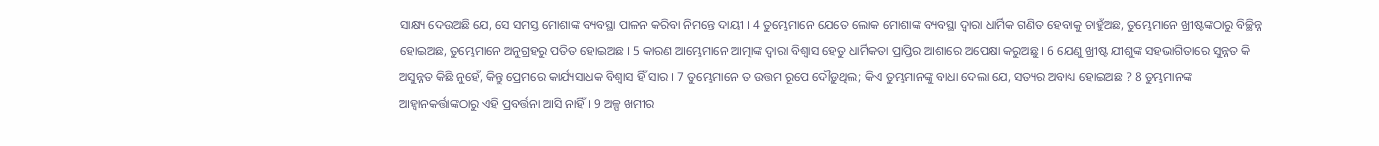ସାକ୍ଷ୍ୟ ଦେଉଅଛି ଯେ, ସେ ସମସ୍ତ ମୋଶାଙ୍କ ବ୍ୟବସ୍ଥା ପାଳନ କରିବା ନିମନ୍ତେ ଦାୟୀ । 4 ତୁମ୍ଭେମାନେ ଯେତେ ଲୋକ ମୋଶାଙ୍କ ବ୍ୟବସ୍ଥା ଦ୍ୱାରା ଧାର୍ମିକ ଗଣିତ ହେବାକୁ ଚାହୁଁଅଛ, ତୁମ୍ଭେମାନେ ଖ୍ରୀଷ୍ଟଙ୍କଠାରୁ ବିଚ୍ଛିନ୍ନ ହୋଇଅଛ, ତୁମ୍ଭେମାନେ ଅନୁଗ୍ରହରୁ ପତିତ ହୋଇଅଛ । 5 କାରଣ ଆମ୍ଭେମାନେ ଆତ୍ମାଙ୍କ ଦ୍ୱାରା ବିଶ୍ୱାସ ହେତୁ ଧାର୍ମିକତା ପ୍ରାପ୍ତିର ଆଶାରେ ଅପେକ୍ଷା କରୁଅଛୁ । 6 ଯେଣୁ ଖ୍ରୀଷ୍ଟ ଯୀଶୁଙ୍କ ସହଭାଗିତାରେ ସୁନ୍ନତ କି ଅସୁନ୍ନତ କିଛି ନୁହେଁ, କିନ୍ତୁ ପ୍ରେମରେ କାର୍ଯ୍ୟସାଧକ ବିଶ୍ୱାସ ହିଁ ସାର । 7 ତୁମ୍ଭେମାନେ ତ ଉତ୍ତମ ରୂପେ ଦୌଡ଼ୁଥିଲ; କିଏ ତୁମ୍ଭମାନଙ୍କୁ ବାଧା ଦେଲା ଯେ, ସତ୍ୟର ଅବାଧ୍ୟ ହୋଇଅଛ ? 8 ତୁମ୍ଭମାନଙ୍କ ଆହ୍ୱାନକର୍ତ୍ତାଙ୍କଠାରୁ ଏହି ପ୍ରବର୍ତ୍ତନା ଆସି ନାହିଁ । 9 ଅଳ୍ପ ଖମୀର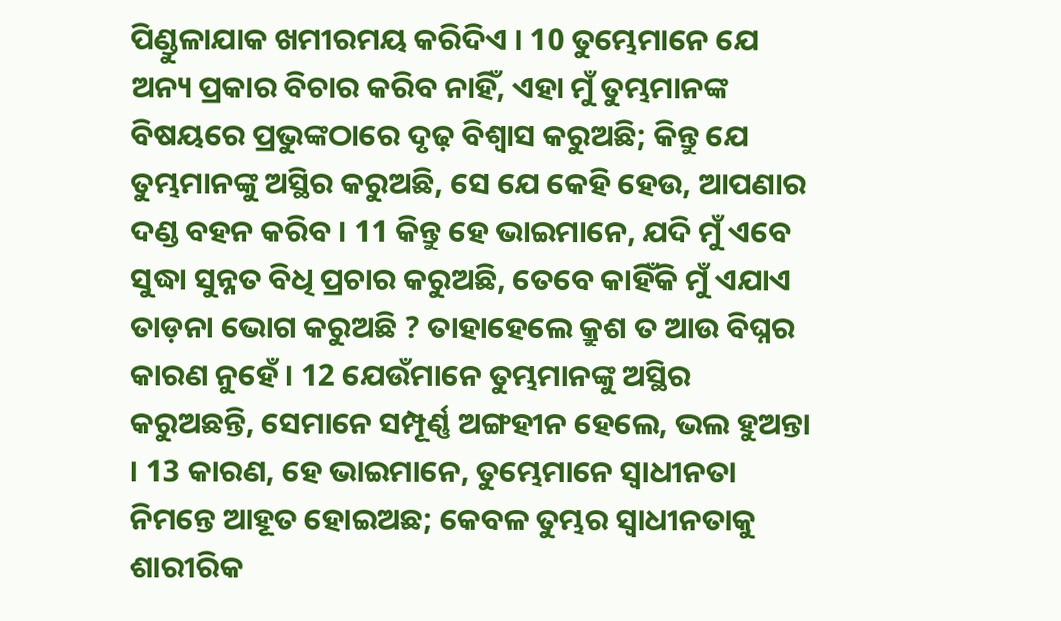ପିଣ୍ଡୁଳାଯାକ ଖମୀରମୟ କରିଦିଏ । 10 ତୁମ୍ଭେମାନେ ଯେ ଅନ୍ୟ ପ୍ରକାର ବିଚାର କରିବ ନାହିଁ, ଏହା ମୁଁ ତୁମ୍ଭମାନଙ୍କ ବିଷୟରେ ପ୍ରଭୁଙ୍କଠାରେ ଦୃଢ଼ ବିଶ୍ୱାସ କରୁଅଛି; କିନ୍ତୁ ଯେ ତୁମ୍ଭମାନଙ୍କୁ ଅସ୍ଥିର କରୁଅଛି, ସେ ଯେ କେହି ହେଉ, ଆପଣାର ଦଣ୍ଡ ବହନ କରିବ । 11 କିନ୍ତୁ ହେ ଭାଇମାନେ, ଯଦି ମୁଁ ଏବେ ସୁଦ୍ଧା ସୁନ୍ନତ ବିଧି ପ୍ରଚାର କରୁଅଛି, ତେବେ କାହିଁକି ମୁଁ ଏଯାଏ ତାଡ଼ନା ଭୋଗ କରୁଅଛି ? ତାହାହେଲେ କ୍ରୁଶ ତ ଆଉ ବିଘ୍ନର କାରଣ ନୁହେଁ । 12 ଯେଉଁମାନେ ତୁମ୍ଭମାନଙ୍କୁ ଅସ୍ଥିର କରୁଅଛନ୍ତି, ସେମାନେ ସମ୍ପୂର୍ଣ୍ଣ ଅଙ୍ଗହୀନ ହେଲେ, ଭଲ ହୁଅନ୍ତା । 13 କାରଣ, ହେ ଭାଇମାନେ, ତୁମ୍ଭେମାନେ ସ୍ୱାଧୀନତା ନିମନ୍ତେ ଆହୂତ ହୋଇଅଛ; କେବଳ ତୁମ୍ଭର ସ୍ୱାଧୀନତାକୁ ଶାରୀରିକ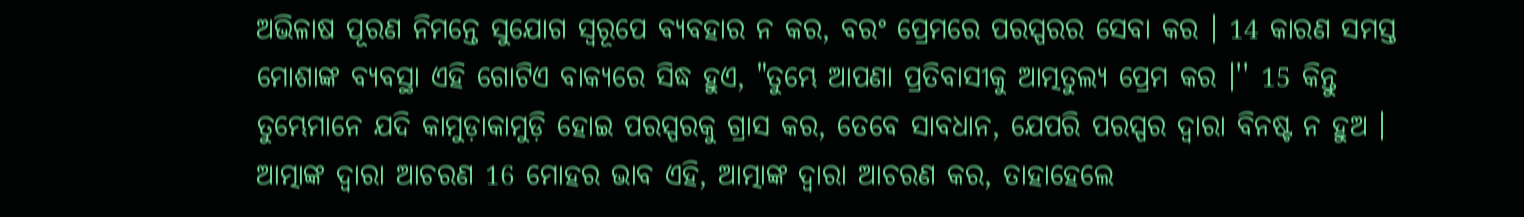ଅଭିଳାଷ ପୂରଣ ନିମନ୍ତେ ସୁଯୋଗ ସ୍ୱରୂପେ ବ୍ୟବହାର ନ କର, ବରଂ ପ୍ରେମରେ ପରସ୍ପରର ସେବା କର । 14 କାରଣ ସମସ୍ତ ମୋଶାଙ୍କ ବ୍ୟବସ୍ଥା ଏହି ଗୋଟିଏ ବାକ୍ୟରେ ସିଦ୍ଧ ହୁଏ, "ତୁମ୍ଭେ ଆପଣା ପ୍ରତିବାସୀକୁ ଆତ୍ମତୁଲ୍ୟ ପ୍ରେମ କର ।'' 15 କିନ୍ତୁ ତୁମ୍ଭେମାନେ ଯଦି କାମୁଡ଼ାକାମୁଡ଼ି ହୋଇ ପରସ୍ପରକୁ ଗ୍ରାସ କର, ତେବେ ସାବଧାନ, ଯେପରି ପରସ୍ପର ଦ୍ୱାରା ବିନଷ୍ଟ ନ ହୁଅ । ଆତ୍ମାଙ୍କ ଦ୍ୱାରା ଆଚରଣ 16 ମୋହର ଭାବ ଏହି, ଆତ୍ମାଙ୍କ ଦ୍ୱାରା ଆଚରଣ କର, ତାହାହେଲେ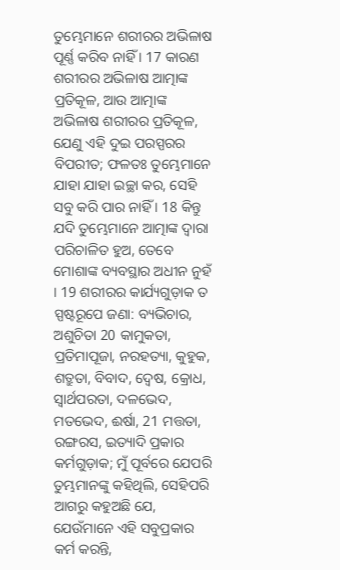ତୁମ୍ଭେମାନେ ଶରୀରର ଅଭିଳାଷ ପୂର୍ଣ୍ଣ କରିବ ନାହିଁ । 17 କାରଣ ଶରୀରର ଅଭିଳାଷ ଆତ୍ମାଙ୍କ ପ୍ରତିକୂଳ, ଆଉ ଆତ୍ମାଙ୍କ ଅଭିଳାଷ ଶରୀରର ପ୍ରତିକୂଳ, ଯେଣୁ ଏହି ଦୁଇ ପରସ୍ପରର ବିପରୀତ; ଫଳତଃ ତୁମ୍ଭେମାନେ ଯାହା ଯାହା ଇଚ୍ଛା କର, ସେହି ସବୁ କରି ପାର ନାହିଁ । 18 କିନ୍ତୁ ଯଦି ତୁମ୍ଭେମାନେ ଆତ୍ମାଙ୍କ ଦ୍ୱାରା ପରିଚାଳିତ ହୁଅ, ତେବେ ମୋଶାଙ୍କ ବ୍ୟବସ୍ଥାର ଅଧୀନ ନୁହଁ । 19 ଶରୀରର କାର୍ଯ୍ୟଗୁଡ଼ାକ ତ ସ୍ପଷ୍ଟରୂପେ ଜଣା: ବ୍ୟଭିଚାର, ଅଶୁଚିତା 20 କାମୁକତା, ପ୍ରତିମାପୂଜା, ନରହତ୍ୟା, କୁହୁକ, ଶତ୍ରୁତା, ବିବାଦ, ଦ୍ୱେଷ, କ୍ରୋଧ, ସ୍ୱାର୍ଥପରତା, ଦଳଭେଦ, ମତଭେଦ, ଈର୍ଷା, 21 ମତ୍ତତା, ରଙ୍ଗରସ, ଇତ୍ୟାଦି ପ୍ରକାର କର୍ମଗୁଡ଼ାକ; ମୁଁ ପୂର୍ବରେ ଯେପରି ତୁମ୍ଭମାନଙ୍କୁ କହିଥିଲି, ସେହିପରି ଆଗରୁ କହୁଅଛି ଯେ, ଯେଉଁମାନେ ଏହି ସବୁପ୍ରକାର କର୍ମ କରନ୍ତି,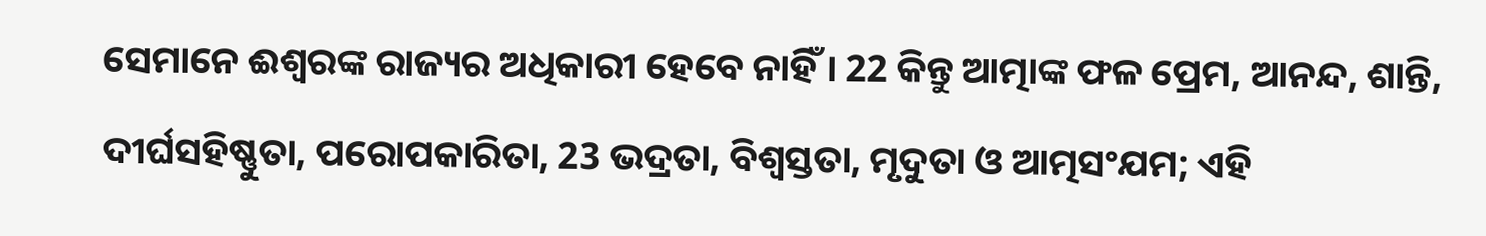ସେମାନେ ଈଶ୍ୱରଙ୍କ ରାଜ୍ୟର ଅଧିକାରୀ ହେବେ ନାହିଁ । 22 କିନ୍ତୁ ଆତ୍ମାଙ୍କ ଫଳ ପ୍ରେମ, ଆନନ୍ଦ, ଶାନ୍ତି, ଦୀର୍ଘସହିଷ୍ଣୁତା, ପରୋପକାରିତା, 23 ଭଦ୍ରତା, ବିଶ୍ୱସ୍ତତା, ମୃଦୁତା ଓ ଆତ୍ମସଂଯମ; ଏହି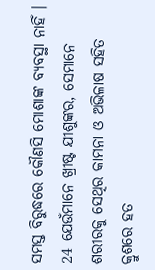ସମସ୍ତ ବିରୁଦ୍ଧରେ କୌଣସି ମୋଶାଙ୍କ ବ୍ୟବସ୍ଥା ନାହିଁ । 24 ଯେଉଁମାନେ ଖ୍ରୀଷ୍ଟ ଯୀଶୁଙ୍କର, ସେମାନେ ଶରୀରକୁ ସେଥିର କାମନା ଓ ଅଭିଳାଷ ସହିତ କ୍ରୁଶରେ ହତ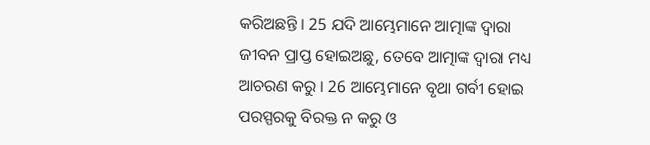କରିଅଛନ୍ତି । 25 ଯଦି ଆମ୍ଭେମାନେ ଆତ୍ମାଙ୍କ ଦ୍ୱାରା ଜୀବନ ପ୍ରାପ୍ତ ହୋଇଅଛୁ, ତେବେ ଆତ୍ମାଙ୍କ ଦ୍ୱାରା ମଧ୍ୟ ଆଚରଣ କରୁ । 26 ଆମ୍ଭେମାନେ ବୃଥା ଗର୍ବୀ ହୋଇ ପରସ୍ପରକୁ ବିରକ୍ତ ନ କରୁ ଓ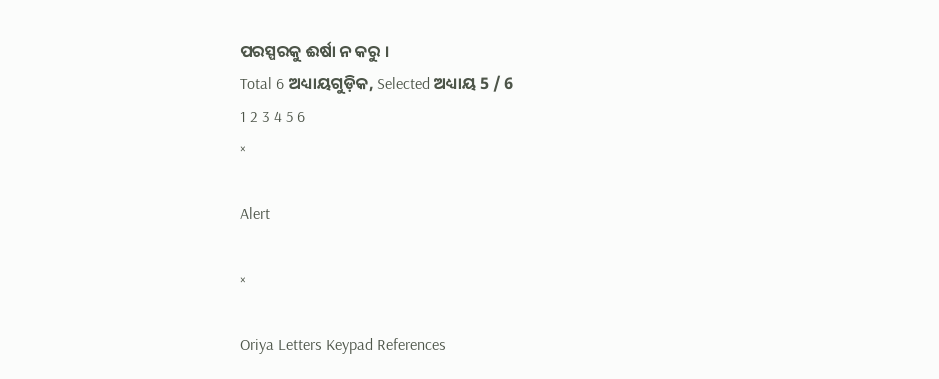ପରସ୍ପରକୁ ଈର୍ଷା ନ କରୁ ।
Total 6 ଅଧ୍ୟାୟଗୁଡ଼ିକ, Selected ଅଧ୍ୟାୟ 5 / 6
1 2 3 4 5 6
×

Alert

×

Oriya Letters Keypad References